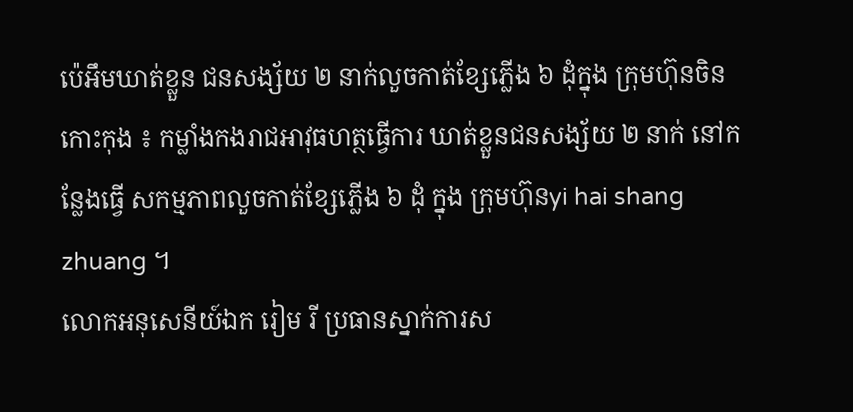ប៉េអឹមឃាត់ខ្លួន ជនសង្ស័យ ២ នាក់លួចកាត់ខ្សែភ្លើង ៦ ដុំក្នុង ក្រុមហ៊ុនចិន
កោះកុង ៖ កម្លាំងកងរាជអាវុធហត្ថធ្វើការ ឃាត់ខ្លួនជនសង្ស័យ ២ នាក់ នៅកន្លែងធ្វើ សកម្មភាពលួចកាត់ខ្សែភ្លើង ៦ ដុំ ក្នុង ក្រុមហ៊ុនyi hai shang zhuang ។
លោកអនុសេនីយ៍ឯក រៀម រី ប្រធានស្នាក់ការស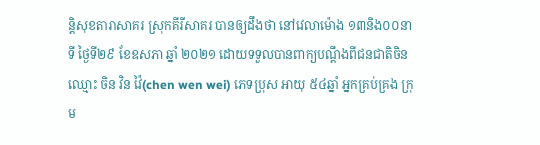ន្តិសុខតារាសាគរ ស្រុកគីរីសាគរ បានឲ្យដឹងថា នៅវេលាម៉ោង ១៣និង០០នាទី ថ្ងៃទី២៩ ខែឧសភា ឆ្នាំ ២០២១ ដោយទទួលបានពាក្យបណ្តឹងពីជនជាតិចិន ឈ្មោះ ចិន វិន វ៉ៃ(chen wen wei) ភេទប្រុស អាយុ ៥៤ឆ្នាំ អ្នកគ្រប់គ្រង ក្រុម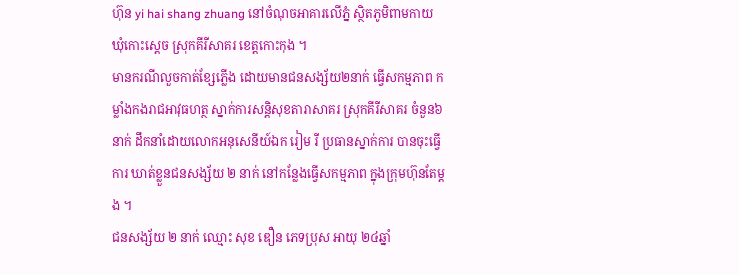ហ៊ុន yi hai shang zhuang នៅចំណុចអាគារលើភ្នំ ស្ថិតភូមិពាមកាយ ឃុំកោះស្តេច ស្រុកគីរីសាគរ ខេត្តកោះកុង ។
មានករណីលួចកាត់ខ្សែភ្លើង ដោយមានជនសង្ស័យ២នាក់ ធ្វើសកម្មភាព កម្លាំងកងរាជអាវុធហត្ថ ស្នាក់ការសន្តិសុខតារាសាគរ ស្រុកគីរីសាគរ ចំនួន៦នាក់ ដឹកនាំដោយលោកអនុសេនីយ៍ឯក រៀម រី ប្រធានស្នាក់ការ បានចុះធ្វើការ ឃាត់ខ្លួនជនសង្ស័យ ២ នាក់ នៅកន្លែងធ្វើសកម្មភាព ក្នុងក្រុមហ៊ុនតែម្ដង ។
ជនសង្ស័យ ២ នាក់ ឈ្មោះ សុខ ឌឿន ភេទប្រុស អាយុ ២៤ឆ្នាំ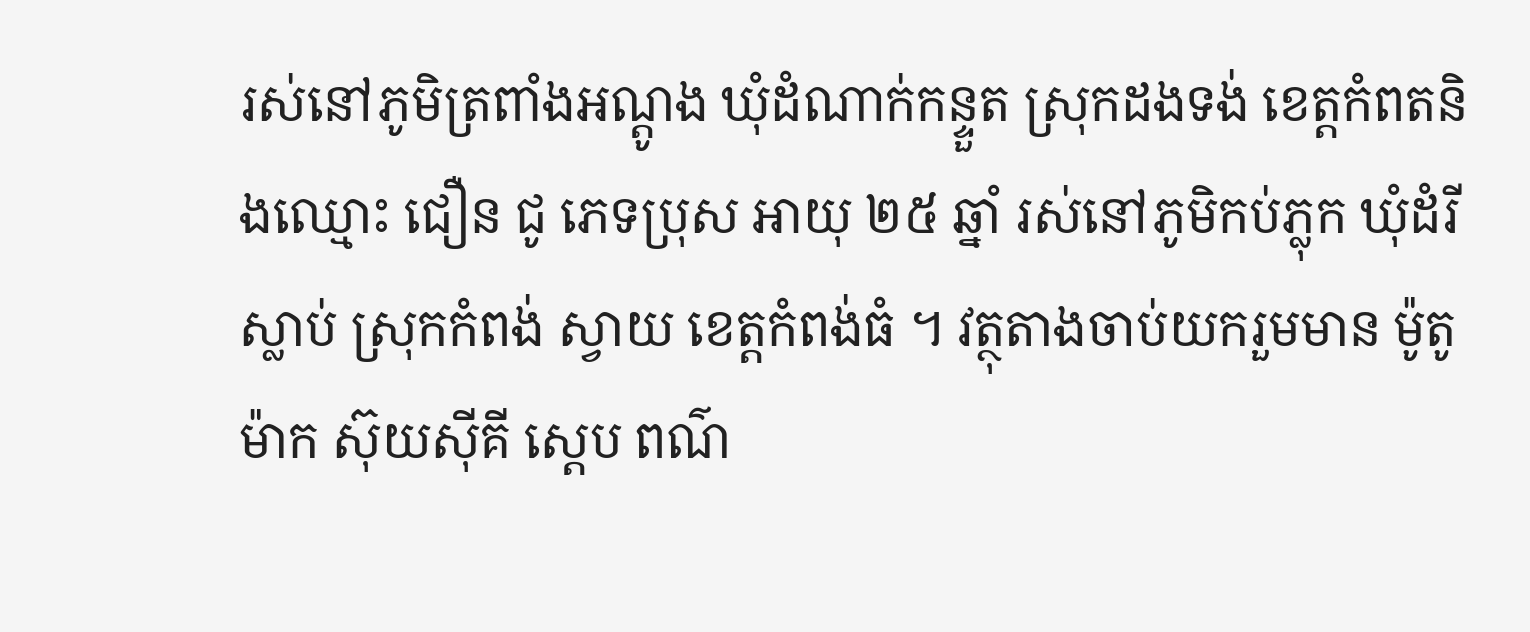រស់នៅភូមិត្រពាំងអណ្តូង ឃុំដំណាក់កន្ទួត ស្រុកដងទង់ ខេត្តកំពតនិងឈ្មោះ ជឿន ជូ ភេទប្រុស អាយុ ២៥ ឆ្នាំ រស់នៅភូមិកប់ភ្លុក ឃុំដំរីស្លាប់ ស្រុកកំពង់ ស្វាយ ខេត្តកំពង់ធំ ។ វត្ថុតាងចាប់យករួមមាន ម៉ូតូម៉ាក ស៊ុយសុីគី ស្តេប ពណ៌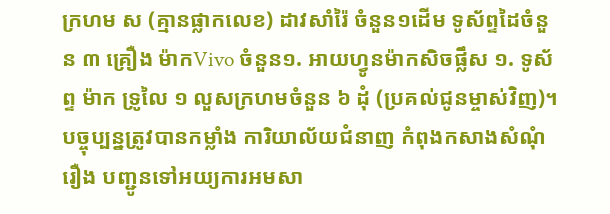ក្រហម ស (គ្មានផ្លាកលេខ) ដាវសាំរ៉ៃ ចំនួន១ដើម ទូស័ព្ទដៃចំនួន ៣ គ្រឿង ម៉ាកVivo ចំនួន១. អាយហ្វូនម៉ាកសិចផ្លឹស ១. ទូស័ព្ទ ម៉ាក ទ្រូលៃ ១ លួសក្រហមចំនួន ៦ ដុំ (ប្រគល់ជូនម្ចាស់វិញ)។
បច្ចុប្បន្នត្រូវបានកម្លាំង ការិយាល័យជំនាញ កំពុងកសាងសំណុំរឿង បញ្ជូនទៅអយ្យការអមសា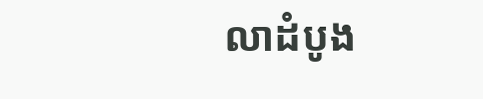លាដំបូង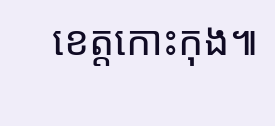ខេត្តកោះកុង៕